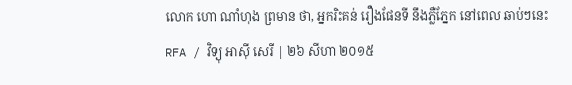លោក ហោ ណាំហុង ព្រមាន ថា, អ្នករិះគន់ រឿងផែនទី នឹងភ្លឺភ្នែក នៅពេល ឆាប់ៗនេះ
RFA / វិទ្យុ អាស៊ី សេរី | ២៦ សីហា ២០១៥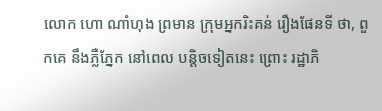លោក ហោ ណាំហុង ព្រមាន ក្រុមអ្នករិះគន់ រឿងផែនទី ថា, ពួកគេ នឹងភ្លឺភ្នែក នៅពេល បន្តិចទៀតនេះ ព្រោះ រដ្ឋាភិ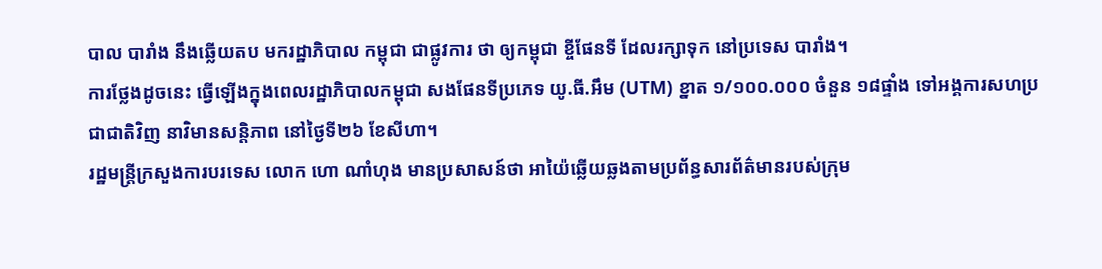បាល បារាំង នឹងឆ្លើយតប មករដ្ឋាភិបាល កម្ពុជា ជាផ្លូវការ ថា ឲ្យកម្ពុជា ខ្ចីផែនទី ដែលរក្សាទុក នៅប្រទេស បារាំង។
ការថ្លែងដូចនេះ ធ្វើឡើងក្នុងពេលរដ្ឋាភិបាលកម្ពុជា សងផែនទីប្រភេទ យូ.ធី.អឹម (UTM) ខ្នាត ១/១០០.០០០ ចំនួន ១៨ផ្ទាំង ទៅអង្គការសហប្រជាជាតិវិញ នាវិមានសន្តិភាព នៅថ្ងៃទី២៦ ខែសីហា។
រដ្ឋមន្ត្រីក្រសួងការបរទេស លោក ហោ ណាំហុង មានប្រសាសន៍ថា អាយ៉ៃឆ្លើយឆ្លងតាមប្រព័ន្ធសារព័ត៌មានរបស់ក្រុម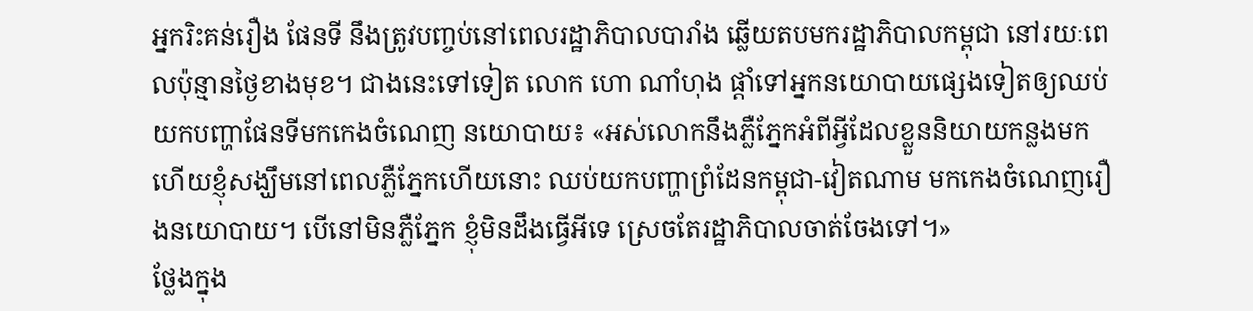អ្នករិះគន់រឿង ផែនទី នឹងត្រូវបញ្ចប់នៅពេលរដ្ឋាភិបាលបារាំង ឆ្លើយតបមករដ្ឋាភិបាលកម្ពុជា នៅរយៈពេលប៉ុន្មានថ្ងៃខាងមុខ។ ជាងនេះទៅទៀត លោក ហោ ណាំហុង ផ្ដាំទៅអ្នកនយោបាយផ្សេងទៀតឲ្យឈប់យកបញ្ហាផែនទីមកកេងចំណេញ នយោបាយ៖ «អស់លោកនឹងភ្លឺភ្នែកអំពីអ្វីដែលខ្លួននិយាយកន្លងមក ហើយខ្ញុំសង្ឃឹមនៅពេលភ្លឺភ្នែកហើយនោះ ឈប់យកបញ្ហាព្រំដែនកម្ពុជា-វៀតណាម មកកេងចំណេញរឿងនយោបាយ។ បើនៅមិនភ្លឺភ្នែក ខ្ញុំមិនដឹងធ្វើអីទេ ស្រេចតែរដ្ឋាភិបាលចាត់ចែងទៅ។»
ថ្លែងក្នុង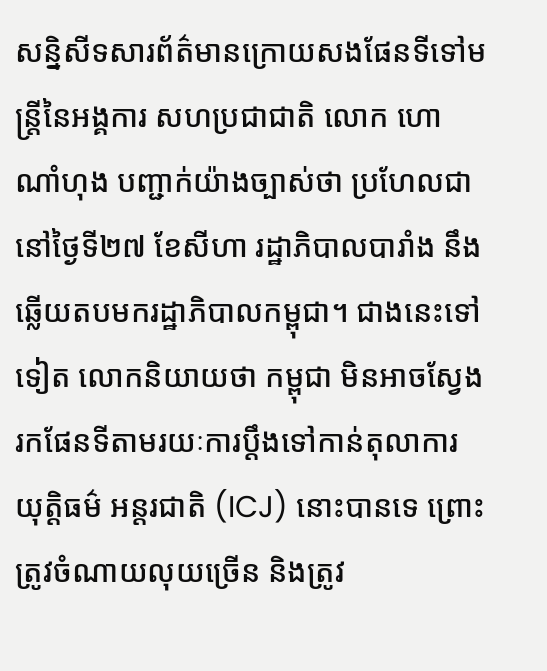សន្និសីទសារព័ត៌មានក្រោយសងផែនទីទៅមន្ត្រីនៃអង្គការ សហប្រជាជាតិ លោក ហោ ណាំហុង បញ្ជាក់យ៉ាងច្បាស់ថា ប្រហែលជានៅថ្ងៃទី២៧ ខែសីហា រដ្ឋាភិបាលបារាំង នឹងឆ្លើយតបមករដ្ឋាភិបាលកម្ពុជា។ ជាងនេះទៅទៀត លោកនិយាយថា កម្ពុជា មិនអាចស្វែងរកផែនទីតាមរយៈការប្ដឹងទៅកាន់តុលាការយុត្តិធម៌ អន្តរជាតិ (ICJ) នោះបានទេ ព្រោះត្រូវចំណាយលុយច្រើន និងត្រូវ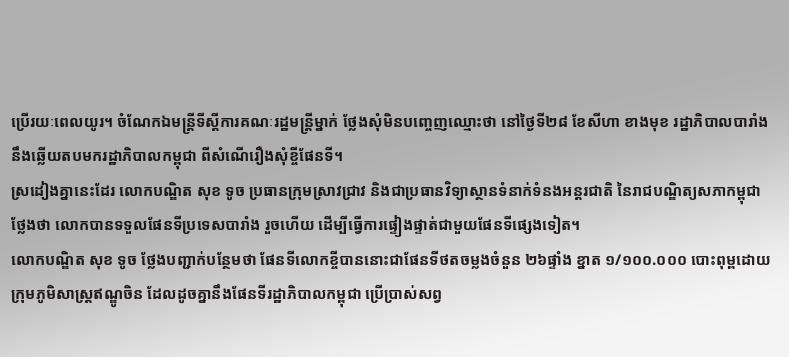ប្រើរយៈពេលយូរ។ ចំណែកឯមន្ត្រីទីស្ដីការគណៈរដ្ឋមន្ត្រីម្នាក់ ថ្លែងសុំមិនបញ្ចេញឈ្មោះថា នៅថ្ងៃទី២៨ ខែសីហា ខាងមុខ រដ្ឋាភិបាលបារាំង នឹងឆ្លើយតបមករដ្ឋាភិបាលកម្ពុជា ពីសំណើរឿងសុំខ្ចីផែនទី។
ស្រដៀងគ្នានេះដែរ លោកបណ្ឌិត សុខ ទូច ប្រធានក្រុមស្រាវជ្រាវ និងជាប្រធានវិទ្យាស្ថានទំនាក់ទំនងអន្តរជាតិ នៃរាជបណ្ឌិត្យសភាកម្ពុជា ថ្លែងថា លោកបានទទួលផែនទីប្រទេសបារាំង រួចហើយ ដើម្បីធ្វើការផ្ទៀងផ្ទាត់ជាមួយផែនទីផ្សេងទៀត។
លោកបណ្ឌិត សុខ ទូច ថ្លែងបញ្ជាក់បន្ថែមថា ផែនទីលោកខ្ចីបាននោះជាផែនទីថតចម្លងចំនួន ២៦ផ្ទាំង ខ្នាត ១/១០០.០០០ បោះពុម្ពដោយក្រុមភូមិសាស្ត្រឥណ្ឌូចិន ដែលដូចគ្នានឹងផែនទីរដ្ឋាភិបាលកម្ពុជា ប្រើប្រាស់សព្វ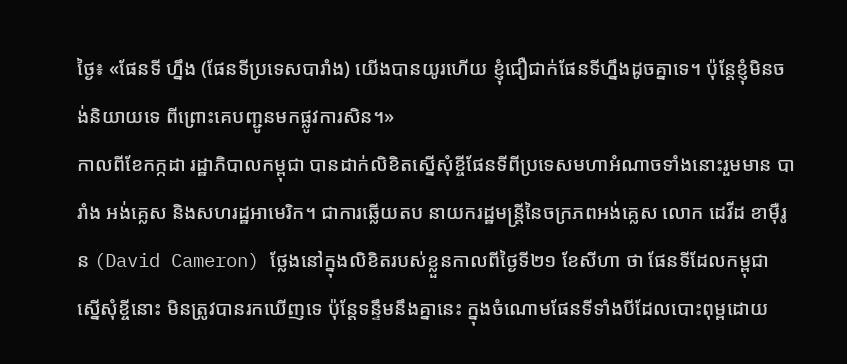ថ្ងៃ៖ «ផែនទី ហ្នឹង (ផែនទីប្រទេសបារាំង) យើងបានយូរហើយ ខ្ញុំជឿជាក់ផែនទីហ្នឹងដូចគ្នាទេ។ ប៉ុន្តែខ្ញុំមិនចង់និយាយទេ ពីព្រោះគេបញ្ជូនមកផ្លូវការសិន។»
កាលពីខែកក្កដា រដ្ឋាភិបាលកម្ពុជា បានដាក់លិខិតស្នើសុំខ្ចីផែនទីពីប្រទេសមហាអំណាចទាំងនោះរួមមាន បារាំង អង់គ្លេស និងសហរដ្ឋអាមេរិក។ ជាការឆ្លើយតប នាយករដ្ឋមន្ត្រីនៃចក្រភពអង់គ្លេស លោក ដេវីដ ខាម៉ឺរូន (David Cameron) ថ្លែងនៅក្នុងលិខិតរបស់ខ្លួនកាលពីថ្ងៃទី២១ ខែសីហា ថា ផែនទីដែលកម្ពុជា ស្នើសុំខ្ចីនោះ មិនត្រូវបានរកឃើញទេ ប៉ុន្តែទន្ទឹមនឹងគ្នានេះ ក្នុងចំណោមផែនទីទាំងបីដែលបោះពុម្ពដោយ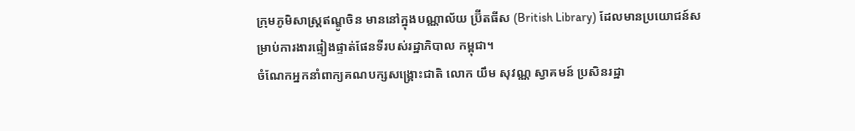ក្រុមភូមិសាស្ត្រឥណ្ឌូចិន មាននៅក្នុងបណ្ណាល័យ ប្រ៊ីតធីស (British Library) ដែលមានប្រយោជន៍សម្រាប់ការងារផ្ទៀងផ្ទាត់ផែនទីរបស់រដ្ឋាភិបាល កម្ពុជា។
ចំណែកអ្នកនាំពាក្យគណបក្សសង្គ្រោះជាតិ លោក យឹម សុវណ្ណ ស្វាគមន៍ ប្រសិនរដ្ឋា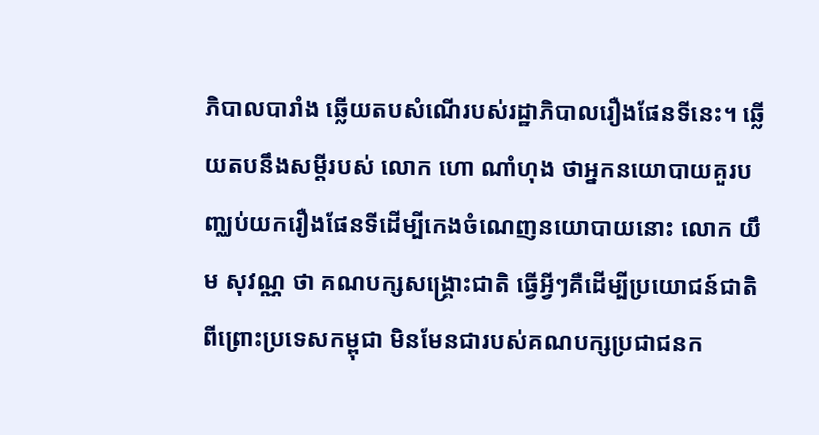ភិបាលបារាំង ឆ្លើយតបសំណើរបស់រដ្ឋាភិបាលរឿងផែនទីនេះ។ ឆ្លើយតបនឹងសម្ដីរបស់ លោក ហោ ណាំហុង ថាអ្នកនយោបាយគួរបញ្ឈប់យករឿងផែនទីដើម្បីកេងចំណេញនយោបាយនោះ លោក យឹម សុវណ្ណ ថា គណបក្សសង្គ្រោះជាតិ ធ្វើអ្វីៗគឺដើម្បីប្រយោជន៍ជាតិ ពីព្រោះប្រទេសកម្ពុជា មិនមែនជារបស់គណបក្សប្រជាជនក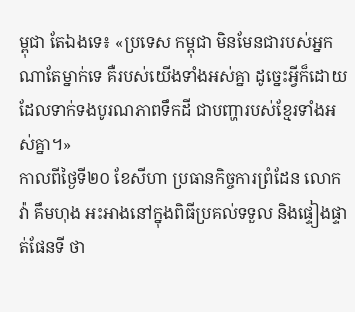ម្ពុជា តែឯងទេ៖ «ប្រទេស កម្ពុជា មិនមែនជារបស់អ្នកណាតែម្នាក់ទេ គឺរបស់យើងទាំងអស់គ្នា ដូច្នេះអ្វីក៏ដោយ ដែលទាក់ទងបូរណភាពទឹកដី ជាបញ្ហារបស់ខ្មែរទាំងអស់គ្នា។»
កាលពីថ្ងៃទី២០ ខែសីហា ប្រធានកិច្ចការព្រំដែន លោក វ៉ា គឹមហុង អះអាងនៅក្នុងពិធីប្រគល់ទទួល និងផ្ទៀងផ្ទាត់ផែនទី ថា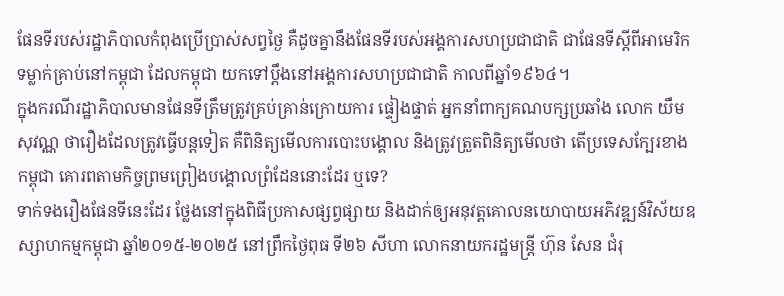ផែនទីរបស់រដ្ឋាភិបាលកំពុងប្រើប្រាស់សព្វថ្ងៃ គឺដូចគ្នានឹងផែនទីរបស់អង្គការសហប្រជាជាតិ ជាផែនទីស្ដីពីអាមេរិក ទម្លាក់គ្រាប់នៅកម្ពុជា ដែលកម្ពុជា យកទៅប្ដឹងនៅអង្គការសហប្រជាជាតិ កាលពីឆ្នាំ១៩៦៤។
ក្នុងករណីរដ្ឋាភិបាលមានផែនទីត្រឹមត្រូវគ្រប់គ្រាន់ក្រោយការ ផ្ទៀងផ្ទាត់ អ្នកនាំពាក្យគណបក្សប្រឆាំង លោក យឹម សុវណ្ណ ថារឿងដែលត្រូវធ្វើបន្តទៀត គឺពិនិត្យមើលការបោះបង្គោល និងត្រូវត្រួតពិនិត្យមើលថា តើប្រទេសក្បែរខាងកម្ពុជា គោរពតាមកិច្ចព្រមព្រៀងបង្គោលព្រំដែននោះដែរ ឬទេ?
ទាក់ទងរឿងផែនទីនេះដែរ ថ្លែងនៅក្នុងពិធីប្រកាសផ្សព្វផ្សាយ និងដាក់ឲ្យអនុវត្តគោលនយោបាយអភិវឌ្ឍន៍វិស័យឧស្សាហកម្មកម្ពុជា ឆ្នាំ២០១៥-២០២៥ នៅព្រឹកថ្ងៃពុធ ទី២៦ សីហា លោកនាយករដ្ឋមន្ត្រី ហ៊ុន សែន ជំរុ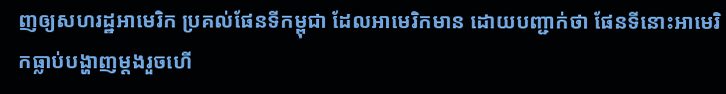ញឲ្យសហរដ្ឋអាមេរិក ប្រគល់ផែនទីកម្ពុជា ដែលអាមេរិកមាន ដោយបញ្ជាក់ថា ផែនទីនោះអាមេរិកធ្លាប់បង្ហាញម្តងរួចហើ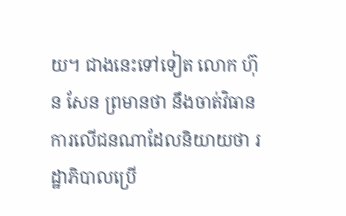យ។ ជាងនេះទៅទៀត លោក ហ៊ុន សែន ព្រមានថា នឹងចាត់វិធានការលើជនណាដែលនិយាយថា រដ្ឋាភិបាលប្រើ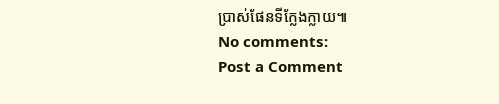ប្រាស់ផែនទីក្លែងក្លាយ៕
No comments:
Post a Comment